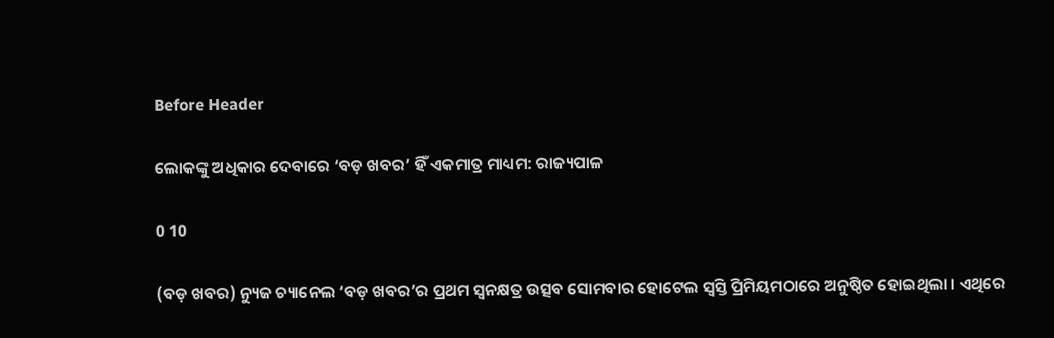Before Header

ଲୋକଙ୍କୁ ଅଧିକାର ଦେବାରେ ‘ବଡ଼ ଖବର’ ହିଁ ଏକମାତ୍ର ମାଧ୍ୟମ: ରାଜ୍ୟପାଳ

0 10

(ବଡ଼ ଖବର) ନ୍ୟୁଜ ଚ୍ୟାନେଲ ‘ବଡ଼ ଖବର’ର ପ୍ରଥମ ସ୍ୱନକ୍ଷତ୍ର ଉତ୍ସବ ସୋମବାର ହୋଟେଲ ସ୍ୱସ୍ତି ପ୍ରିମିୟମଠାରେ ଅନୁଷ୍ଠିତ ହୋଇଥିଲା । ଏଥିରେ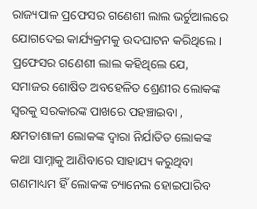ରାଜ୍ୟପାଳ ପ୍ରଫେସର ଗଣେଶୀ ଲାଲ ଭର୍ଚୁଆଲରେ ଯୋଗଦେଇ କାର୍ଯ୍ୟକ୍ରମକୁ ଉଦଘାଟନ କରିଥିଲେ । ପ୍ରଫେସର ଗଣେଶୀ ଲାଲ କହିଥିଲେ ଯେ, ସମାଜର ଶୋଷିତ ଅବହେଳିତ ଶ୍ରେଣୀର ଲୋକଙ୍କ ସ୍ୱରକୁ ସରକାରଙ୍କ ପାଖରେ ପହଞ୍ଚାଇବା , କ୍ଷମତାଶାଳୀ ଲୋକଙ୍କ ଦ୍ୱାରା ନିର୍ଯାତିତ ଲୋକଙ୍କ କଥା ସାମ୍ନାକୁ ଆଣିବାରେ ସାହାଯ୍ୟ କରୁଥିବା ଗଣମାଧ୍ୟମ ହିଁ ଲୋକଙ୍କ ଚ୍ୟାନେଲ ହୋଇପାରିବ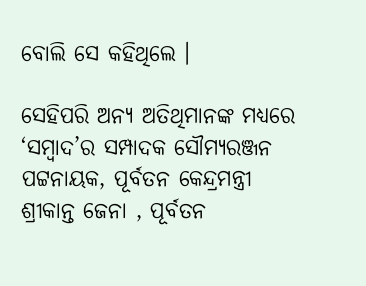ବୋଲି ସେ କହିଥିଲେ ।

ସେହିପରି ଅନ୍ୟ ଅତିଥିମାନଙ୍କ ମଧ୍ୟରେ ‘ସମ୍ବାଦ’ର ସମ୍ପାଦକ ସୌମ୍ୟରଞ୍ଜନ ପଟ୍ଟନାୟକ, ପୂର୍ବତନ କେନ୍ଦ୍ରମନ୍ତ୍ରୀ ଶ୍ରୀକାନ୍ତ ଜେନା , ପୂର୍ବତନ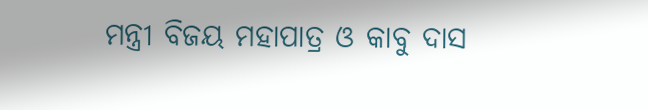ମନ୍ତ୍ରୀ ବିଜୟ ମହାପାତ୍ର ଓ କାବୁ ଦାସ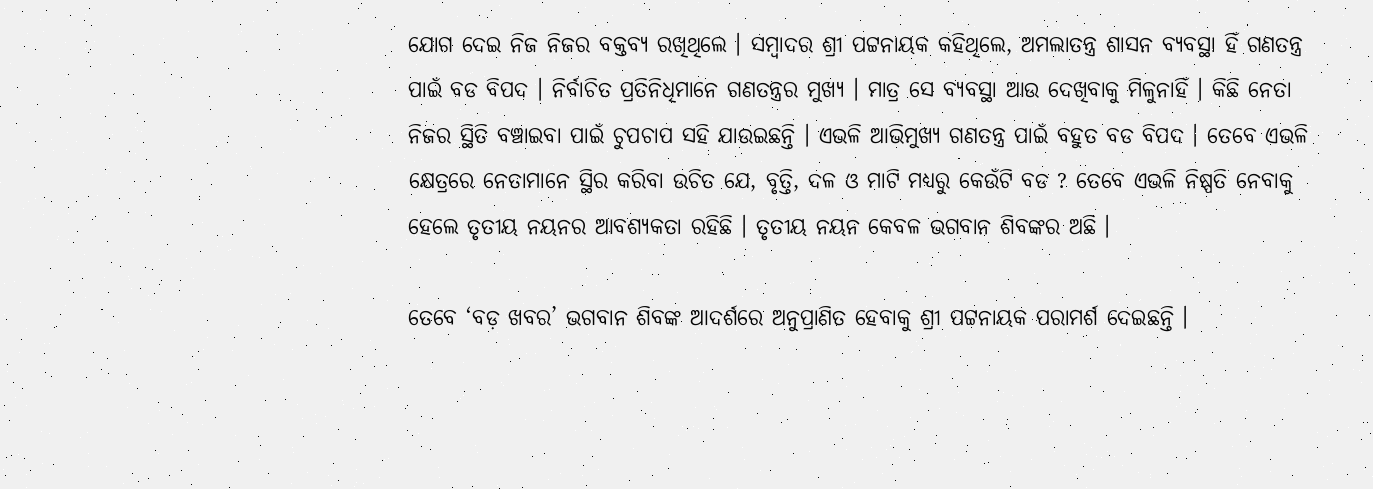ଯୋଗ ଦେଇ ନିଜ ନିଜର ବକ୍ତବ୍ୟ ରଖିଥିଲେ । ସମ୍ବାଦର ଶ୍ରୀ ପଟ୍ଟନାୟକ କହିଥିଲେ, ଅମଲାତନ୍ତ୍ର ଶାସନ ବ୍ୟବସ୍ଥା ହିଁ ଗଣତନ୍ତ୍ର ପାଇଁ ବଡ ବିପଦ । ନିର୍ବାଚିତ ପ୍ରତିନିଧିମାନେ ଗଣତନ୍ତ୍ରର ମୁଖ୍ୟ । ମାତ୍ର ସେ ବ୍ୟବସ୍ଥା ଆଉ ଦେଖିବାକୁ ମିଳୁନାହିଁ । କିଛି ନେତା ନିଜର ସ୍ଥିତି ବଞ୍ଚାଇବା ପାଇଁ ଚୁପଚାପ ସହି ଯାଉଇଛନ୍ତି । ଏଭଳି ଆଭିମୁଖ୍ୟ ଗଣତନ୍ତ୍ର ପାଇଁ ବହୁତ ବଡ ବିପଦ । ତେବେ ଏଭଳି କ୍ଷେତ୍ରରେ ନେତାମାନେ ସ୍ଥିର କରିବା ଉଚିତ ଯେ, ବୃତ୍ତି, ଦଳ ଓ ମାଟି ମଧ୍ୟରୁ କେଉଁଟି ବଡ ? ତେବେ ଏଭଳି ନିଷ୍ପତି ନେବାକୁ ହେଲେ ତୃତୀୟ ନୟନର ଆବଶ୍ୟକତା ରହିଛି । ତୃତୀୟ ନୟନ କେବଳ ଭଗବାନ ଶିବଙ୍କର ଅଛି ।

ତେବେ ‘ବଡ଼ ଖବର’ ଭଗବାନ ଶିବଙ୍କ ଆଦର୍ଶରେ ଅନୁପ୍ରାଣିତ ହେବାକୁ ଶ୍ରୀ ପଟ୍ଟନାୟକ ପରାମର୍ଶ ଦେଇଛନ୍ତି ।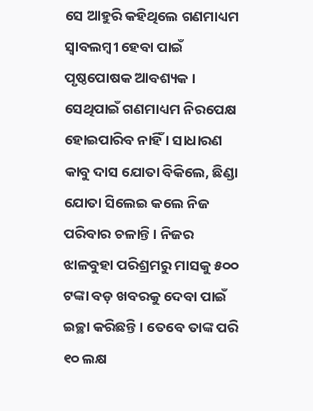ସେ ଆହୁରି କହିଥିଲେ ଗଣମାଧ୍ୟମ ସ୍ୱାବଲମ୍ବୀ ହେବା ପାଇଁ ପୃଷ୍ଠପୋଷକ ଆବଶ୍ୟକ । ସେଥିପାଇଁ ଗଣମାଧ୍ୟମ ନିରପେକ୍ଷ ହୋଇପାରିବ ନାହିଁ । ସାଧାରଣ କାବୁ ଦାସ ଯୋତା ବିକିଲେ, ଛିଣ୍ଡା ଯୋତା ସିଲେଇ କଲେ ନିଜ ପରିବାର ଚଳାନ୍ତି । ନିଜର ଝାଳବୁହା ପରିଶ୍ରମରୁ ମାସକୁ ୫୦୦ ଟଙ୍କା ବଡ଼ ଖବରକୁ ଦେବା ପାଇଁ ଇଚ୍ଛା କରିଛନ୍ତି । ତେବେ ତାଙ୍କ ପରି ୧୦ ଲକ୍ଷ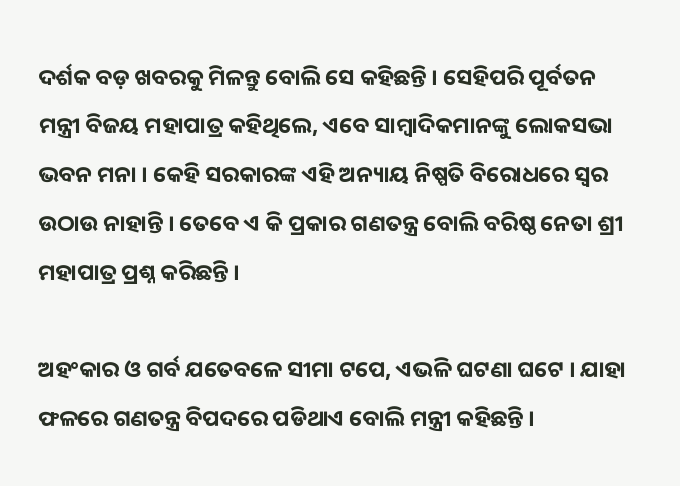ଦର୍ଶକ ବଡ଼ ଖବରକୁ ମିଳନ୍ତୁ ବୋଲି ସେ କହିଛନ୍ତି । ସେହିପରି ପୂର୍ବତନ ମନ୍ତ୍ରୀ ବିଜୟ ମହାପାତ୍ର କହିଥିଲେ, ଏବେ ସାମ୍ବାଦିକମାନଙ୍କୁ ଲୋକସଭା ଭବନ ମନା । କେହି ସରକାରଙ୍କ ଏହି ଅନ୍ୟାୟ ନିଷ୍ପତି ବିରୋଧରେ ସ୍ୱର ଉଠାଉ ନାହାନ୍ତି । ତେବେ ଏ କି ପ୍ରକାର ଗଣତନ୍ତ୍ର ବୋଲି ବରିଷ୍ଠ ନେତା ଶ୍ରୀ ମହାପାତ୍ର ପ୍ରଶ୍ନ କରିଛନ୍ତି ।

ଅହଂକାର ଓ ଗର୍ବ ଯତେବଳେ ସୀମା ଟପେ, ଏଭଳି ଘଟଣା ଘଟେ । ଯାହା ଫଳରେ ଗଣତନ୍ତ୍ର ବିପଦରେ ପଡିଥାଏ ବୋଲି ମନ୍ତ୍ରୀ କହିଛନ୍ତି ।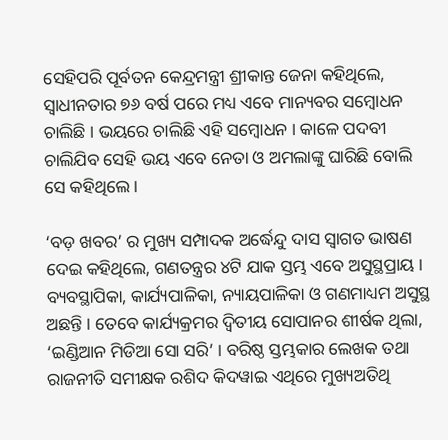ସେହିପରି ପୂର୍ବତନ କେନ୍ଦ୍ରମନ୍ତ୍ରୀ ଶ୍ରୀକାନ୍ତ ଜେନା କହିଥିଲେ, ସ୍ୱାଧୀନତାର ୭୬ ବର୍ଷ ପରେ ମଧ୍ୟ ଏବେ ମାନ୍ୟବର ସମ୍ବୋଧନ ଚାଲିଛି । ଭୟରେ ଚାଲିଛି ଏହି ସମ୍ବୋଧନ । କାଳେ ପଦବୀ ଚାଲିଯିବ ସେହି ଭୟ ଏବେ ନେତା ଓ ଅମଲାଙ୍କୁ ଘାରିଛି ବୋଲି ସେ କହିଥିଲେ ।

‘ବଡ଼ ଖବର’ ର ମୁଖ୍ୟ ସମ୍ପାଦକ ଅର୍ଦ୍ଧେନ୍ଦୁ ଦାସ ସ୍ୱାଗତ ଭାଷଣ ଦେଇ କହିଥିଲେ, ଗଣତନ୍ତ୍ରର ୪ଟି ଯାକ ସ୍ତମ୍ଭ ଏବେ ଅସୁସ୍ଥପ୍ରାୟ । ବ୍ୟବସ୍ଥାପିକା, କାର୍ଯ୍ୟପାଳିକା, ନ୍ୟାୟପାଳିକା ଓ ଗଣମାଧ୍ୟମ ଅସୁସ୍ଥ ଅଛନ୍ତି । ତେବେ କାର୍ଯ୍ୟକ୍ରମର ଦ୍ୱିତୀୟ ସୋପାନର ଶୀର୍ଷକ ଥିଲା, ‘ଇଣ୍ଡିଆନ ମିଡିଆ ସୋ ସରି’ । ବରିଷ୍ଠ ସ୍ତମ୍ଭକାର ଲେଖକ ତଥା ରାଜନୀତି ସମୀକ୍ଷକ ରଶିଦ କିଦୱାଇ ଏଥିରେ ମୁଖ୍ୟଅତିଥି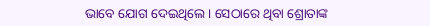ଭାବେ ଯୋଗ ଦେଇଥିଲେ । ସେଠାରେ ଥିବା ଶ୍ରୋତାଙ୍କ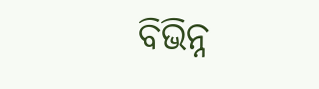ବିଭିନ୍ନ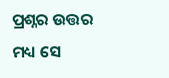ପ୍ରଶ୍ନର ଉତ୍ତର ମଧ୍ୟ ସେ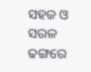ସହଜ ଓ ସରଳ ଢଙ୍ଗରେ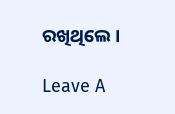ରଖିଥିଲେ ।

Leave A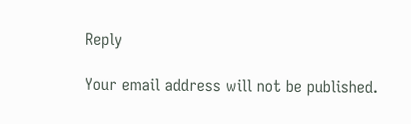Reply

Your email address will not be published.